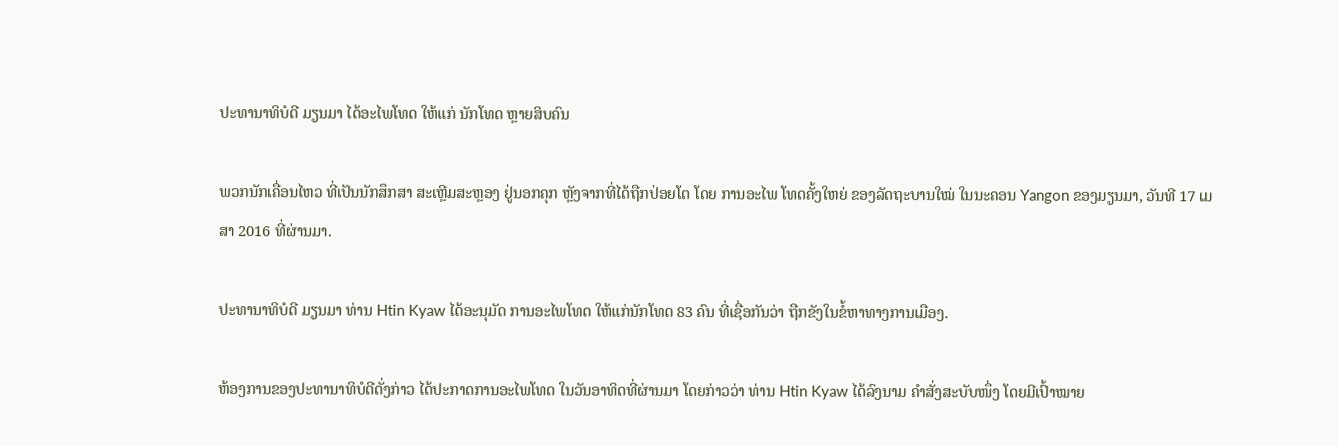ປະທານາທິບໍດີ ມຽນມາ ໄດ້ອະໄພໂທດ ໃຫ້ແກ່ ນັກໂທດ ຫຼາຍສິບຄົນ

ພວກນັກເຄື່ອນໄຫວ ທີ່ເປັນນັກສຶກສາ ສະເຫຼີມສະຫຼອງ ຢູ່ນອກຄຸກ ຫຼັງຈາກທີ່ໄດ້ຖືກປ່ອຍໂຕ ໂດຍ ການອະໄພ ໂທດຄັ້ງໃຫຍ່ ຂອງລັດຖະບານໃໝ່ ໃນນະຄອນ Yangon ຂອງມຽນມາ, ວັນທີ 17 ເມສາ 2016 ທີ່ຜ່ານມາ.

ປະທານາທິບໍດີ ມຽນມາ ທ່ານ Htin Kyaw ໄດ້ອະນຸມັດ ການອະໄພໂທດ ໃຫ້ແກ່ນັກໂທດ 83 ຄົນ ທີ່ເຊື່ອກັນວ່າ ຖືກຂັງໃນຂໍ້ຫາທາງການເມືອງ.

ຫ້ອງການຂອງປະທານາທິບໍດີດັ່ງກ່າວ ໄດ້ປະກາດການອະໄພໂທດ ໃນວັນອາທິດທີ່ຜ່ານມາ ໂດຍກ່າວວ່າ ທ່ານ Htin Kyaw ໄດ້ລົງນາມ ຄຳສັ່ງສະບັບໜຶ່ງ ໂດຍມີເປົ້າໝາຍ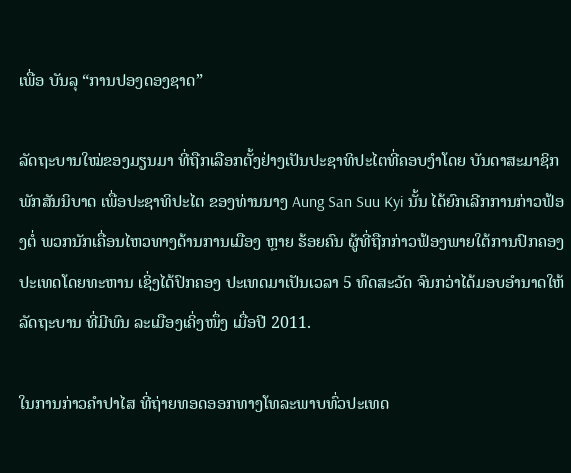ເພື່ອ ບັນລຸ “ການປອງດອງຊາດ”

ລັດຖະບານໃໝ່ຂອງມຽນມາ ທີ່ຖືກເລືອກຕັ້ງຢ່າງເປັນປະຊາທິປະໄຕທີ່ຄອບງຳໂດຍ ບັນດາສະມາຊິກ ພັກສັນນິບາດ ເພື່ອປະຊາທິປະໄຕ ຂອງທ່ານນາງ Aung San Suu Kyi ນັ້ນ ໄດ້ຍົກເລີກການກ່າວຟ້ອງຕໍ່ ພວກນັກເຄື່ອນໄຫວທາງດ້ານການເມືອງ ຫຼາຍ ຮ້ອຍຄົນ ຜູ້ທີ່ຖືກກ່າວຟ້ອງພາຍໃຕ້ການປົກຄອງປະເທດໂດຍທະຫານ ເຊິ່ງໄດ້ປົກຄອງ ປະເທດມາເປັນເວລາ 5 ທົດສະວັດ ຈົນກວ່າໄດ້ມອບອຳນາດໃຫ້ ລັດຖະບານ ທີ່ມີພົນ ລະເມືອງເຄິ່ງໜຶ່ງ ເມື່ອປີ 2011.

ໃນການກ່າວຄຳປາໄສ ທີ່ຖ່າຍທອດອອກທາງໂທລະພາບທົ່ວປະເທດ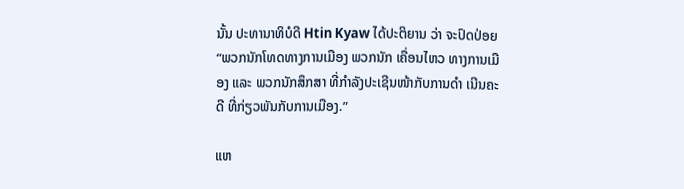ນັ້ນ ປະທານາທິບໍດີ Htin Kyaw ໄດ້ປະຕິຍານ ວ່າ ຈະປົດປ່ອຍ “ພວກນັກໂທດທາງການເມືອງ ພວກນັກ ເຄື່ອນໄຫວ ທາງການເມືອງ ແລະ ພວກນັກສຶກສາ ທີ່ກຳລັງປະເຊີນໜ້າກັບການດຳ ເນີນຄະດີ ທີ່ກ່ຽວພັນກັບການເມືອງ.”

ແຫ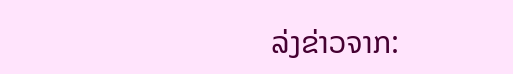ລ່ງຂ່າວຈາກ: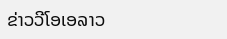ຂ່າວວີໂອເອລາວ